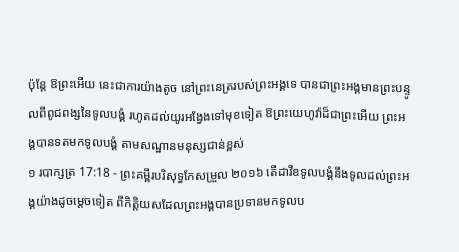ប៉ុន្តែ ឱព្រះអើយ នេះជាការយ៉ាងតូច នៅព្រះនេត្ររបស់ព្រះអង្គទេ បានជាព្រះអង្គមានព្រះបន្ទូលពីពូជពង្សនៃទូលបង្គំ រហូតដល់យូរអង្វែងទៅមុខទៀត ឱព្រះយេហូវ៉ាដ៏ជាព្រះអើយ ព្រះអង្គបានទតមកទូលបង្គំ តាមសណ្ឋានមនុស្សជាន់ខ្ពស់
១ របាក្សត្រ 17:18 - ព្រះគម្ពីរបរិសុទ្ធកែសម្រួល ២០១៦ តើដាវីឌទូលបង្គំនឹងទូលដល់ព្រះអង្គយ៉ាងដូចម្តេចទៀត ពីកិត្តិយសដែលព្រះអង្គបានប្រទានមកទូលប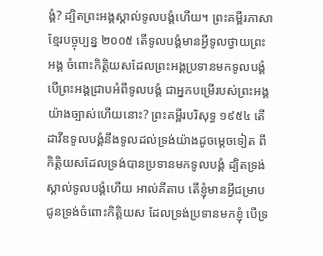ង្គំ? ដ្បិតព្រះអង្គស្គាល់ទូលបង្គំហើយ។ ព្រះគម្ពីរភាសាខ្មែរបច្ចុប្បន្ន ២០០៥ តើទូលបង្គំមានអ្វីទូលថ្វាយព្រះអង្គ ចំពោះកិត្តិយសដែលព្រះអង្គប្រទានមកទូលបង្គំ បើព្រះអង្គជ្រាបអំពីទូលបង្គំ ជាអ្នកបម្រើរបស់ព្រះអង្គយ៉ាងច្បាស់ហើយនោះ? ព្រះគម្ពីរបរិសុទ្ធ ១៩៥៤ តើដាវីឌទូលបង្គំនឹងទូលដល់ទ្រង់យ៉ាងដូចម្តេចទៀត ពីកិត្តិយសដែលទ្រង់បានប្រទានមកទូលបង្គំ ដ្បិតទ្រង់ស្គាល់ទូលបង្គំហើយ អាល់គីតាប តើខ្ញុំមានអ្វីជម្រាបជូនទ្រង់ចំពោះកិត្តិយស ដែលទ្រង់ប្រទានមកខ្ញុំ បើទ្រ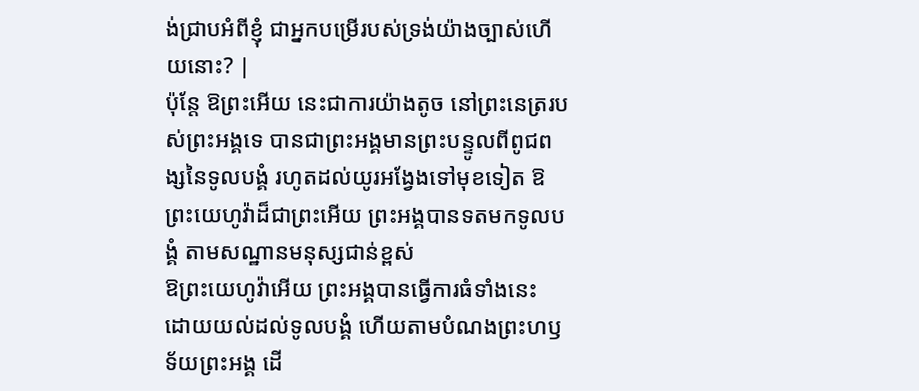ង់ជ្រាបអំពីខ្ញុំ ជាអ្នកបម្រើរបស់ទ្រង់យ៉ាងច្បាស់ហើយនោះ? |
ប៉ុន្តែ ឱព្រះអើយ នេះជាការយ៉ាងតូច នៅព្រះនេត្ររបស់ព្រះអង្គទេ បានជាព្រះអង្គមានព្រះបន្ទូលពីពូជពង្សនៃទូលបង្គំ រហូតដល់យូរអង្វែងទៅមុខទៀត ឱព្រះយេហូវ៉ាដ៏ជាព្រះអើយ ព្រះអង្គបានទតមកទូលបង្គំ តាមសណ្ឋានមនុស្សជាន់ខ្ពស់
ឱព្រះយេហូវ៉ាអើយ ព្រះអង្គបានធ្វើការធំទាំងនេះ ដោយយល់ដល់ទូលបង្គំ ហើយតាមបំណងព្រះហឫទ័យព្រះអង្គ ដើ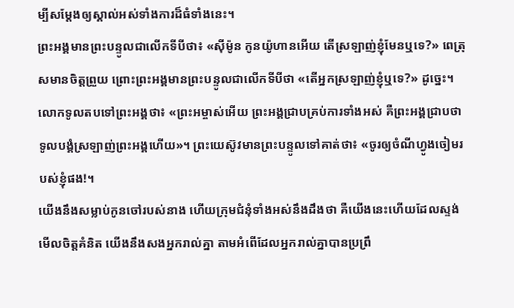ម្បីសម្ដែងឲ្យស្គាល់អស់ទាំងការដ៏ធំទាំងនេះ។
ព្រះអង្គមានព្រះបន្ទូលជាលើកទីបីថា៖ «ស៊ីម៉ូន កូនយ៉ូហានអើយ តើស្រឡាញ់ខ្ញុំមែនឬទេ?» ពេត្រុសមានចិត្តព្រួយ ព្រោះព្រះអង្គមានព្រះបន្ទូលជាលើកទីបីថា «តើអ្នកស្រឡាញ់ខ្ញុំឬទេ?» ដូច្នេះ។ លោកទូលតបទៅព្រះអង្គថា៖ «ព្រះអម្ចាស់អើយ ព្រះអង្គជ្រាបគ្រប់ការទាំងអស់ គឺព្រះអង្គជ្រាបថា ទូលបង្គំស្រឡាញ់ព្រះអង្គហើយ»។ ព្រះយេស៊ូវមានព្រះបន្ទូលទៅគាត់ថា៖ «ចូរឲ្យចំណីហ្វូងចៀមរបស់ខ្ញុំផង!។
យើងនឹងសម្លាប់កូនចៅរបស់នាង ហើយក្រុមជំនុំទាំងអស់នឹងដឹងថា គឺយើងនេះហើយដែលស្ទង់មើលចិត្តគំនិត យើងនឹងសងអ្នករាល់គ្នា តាមអំពើដែលអ្នករាល់គ្នាបានប្រព្រឹ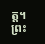ត្ត។
ព្រះ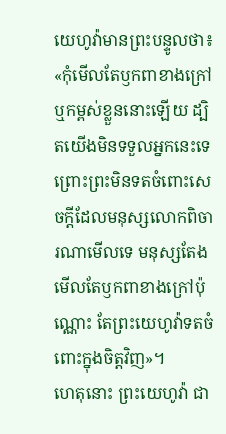យេហូវ៉ាមានព្រះបន្ទូលថា៖ «កុំមើលតែឫកពាខាងក្រៅ ឬកម្ពស់ខ្លួននោះឡើយ ដ្បិតយើងមិនទទួលអ្នកនេះទេ ព្រោះព្រះមិនទតចំពោះសេចក្ដីដែលមនុស្សលោកពិចារណាមើលទេ មនុស្សតែងមើលតែឫកពាខាងក្រៅប៉ុណ្ណោះ តែព្រះយេហូវ៉ាទតចំពោះក្នុងចិត្តវិញ»។
ហេតុនោះ ព្រះយេហូវ៉ា ជា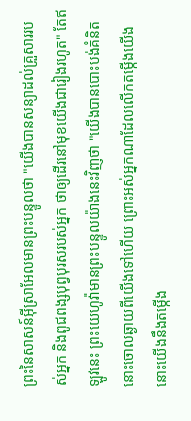ព្រះនៃសាសន៍អ៊ីស្រាអែលមានព្រះបន្ទូលថា "យើងបានសន្យាដល់គ្រួសាររបស់អ្នក និងពូជពង្សបុព្វបុរសរបស់អ្នក ថាឲ្យដើរនៅមុខយើងជារៀងរហូត" តែឥឡូវនេះ ព្រះយេហូវ៉ាមានព្រះបន្ទូលយ៉ាងនេះវិញថា "យើងបានបោះបង់គំនិតនោះចោលឆ្ងាយពីយើងទៅហើយ ព្រោះអស់អ្នកណាដែលលើកតម្កើងយើង នោះយើងនឹងតម្កើង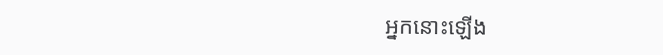អ្នកនោះឡើង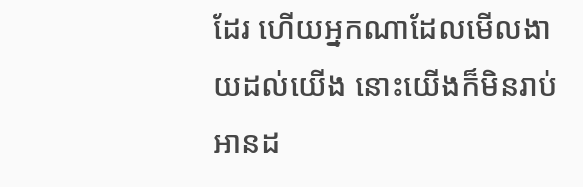ដែរ ហើយអ្នកណាដែលមើលងាយដល់យើង នោះយើងក៏មិនរាប់អានដ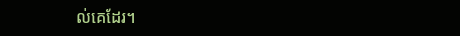ល់គេដែរ។